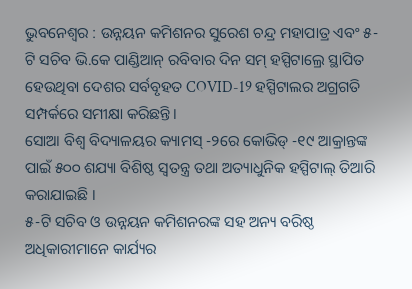ଭୁବନେଶ୍ୱର : ଉନ୍ନୟନ କମିଶନର ସୁରେଶ ଚନ୍ଦ୍ର ମହାପାତ୍ର ଏବଂ ୫-ଟି ସଚିବ ଭି.କେ ପାଣ୍ଡିଆନ୍ ରବିବାର ଦିନ ସମ୍ ହସ୍ପିଟାଲ୍ରେ ସ୍ଥାପିତ ହେଉଥିବା ଦେଶର ସର୍ବବୃହତ COVID-19 ହସ୍ପିଟାଲର ଅଗ୍ରଗତି ସମ୍ପର୍କରେ ସମୀକ୍ଷା କରିଛନ୍ତି।
ସୋଆ ବିଶ୍ୱ ବିଦ୍ୟାଳୟର କ୍ୟାମସ୍ -୨ରେ କୋଭିଡ୍ -୧୯ ଆକ୍ରାନ୍ତଙ୍କ ପାଇଁ ୫୦୦ ଶଯ୍ୟା ବିଶିଷ୍ଠ ସ୍ୱତନ୍ତ୍ର ତଥା ଅତ୍ୟାଧୁନିକ ହସ୍ପିଟାଲ୍ ତିଆରି କରାଯାଇଛି ।
୫-ଟି ସଚିବ ଓ ଉନ୍ନୟନ କମିଶନରଙ୍କ ସହ ଅନ୍ୟ ବରିଷ୍ଠ ଅଧିକାରୀମାନେ କାର୍ଯ୍ୟର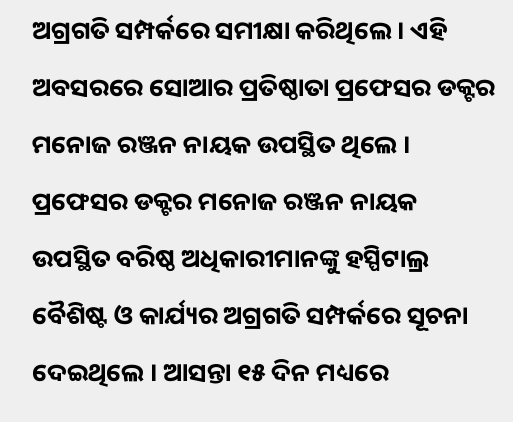ଅଗ୍ରଗତି ସମ୍ପର୍କରେ ସମୀକ୍ଷା କରିଥିଲେ । ଏହି ଅବସରରେ ସୋଆର ପ୍ରତିଷ୍ଠାତା ପ୍ରଫେସର ଡକ୍ଟର ମନୋଜ ରଞ୍ଜନ ନାୟକ ଉପସ୍ଥିତ ଥିଲେ । ପ୍ରଫେସର ଡକ୍ଟର ମନୋଜ ରଞ୍ଜନ ନାୟକ ଉପସ୍ଥିତ ବରିଷ୍ଠ ଅଧିକାରୀମାନଙ୍କୁ ହସ୍ପିଟାଲ୍ର ବୈଶିଷ୍ଟ ଓ କାର୍ଯ୍ୟର ଅଗ୍ରଗତି ସମ୍ପର୍କରେ ସୂଚନା ଦେଇଥିଲେ । ଆସନ୍ତା ୧୫ ଦିନ ମଧ୍ୟରେ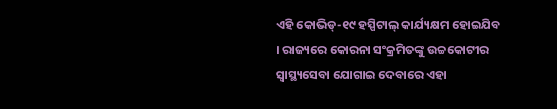ଏହି କୋଭିଡ୍-୧୯ ହସ୍ପିଟାଲ୍ କାର୍ଯ୍ୟକ୍ଷମ ହୋଇଯିବ । ରାଜ୍ୟରେ କୋରନା ସଂକ୍ରମିତଙ୍କୁ ଉଚ୍ଚକୋଟୀର ସ୍ୱାସ୍ଥ୍ୟସେବା ଯୋଗାଇ ଦେବାରେ ଏହା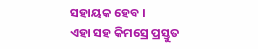ସହାୟକ ହେବ ।
ଏହା ସହ କିମସ୍ରେ ପ୍ରସ୍ତୁତ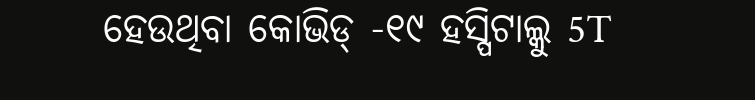ହେଉଥିବା କୋଭିଡ୍ -୧୯ ହସ୍ପିଟାଲ୍କୁ 5T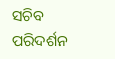ସଚିବ ପରିଦର୍ଶନ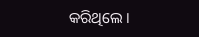କରିଥିଲେ ।